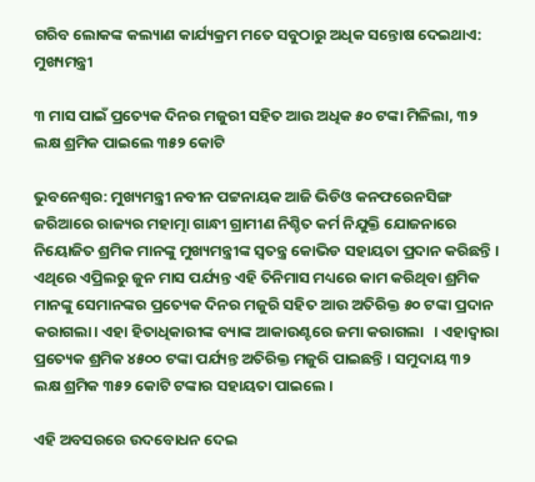ଗରିବ ଲୋକଙ୍କ କଲ୍ୟାଣ କାର୍ଯ୍ୟକ୍ରମ ମତେ ସବୁଠାରୁ ଅଧିକ ସନ୍ତୋଷ ଦେଇଥାଏ: ମୁଖ୍ୟମନ୍ତ୍ରୀ

୩ ମାସ ପାଇଁ ପ୍ରତ୍ୟେକ ଦିନର ମଜୁରୀ ସହିତ ଆଉ ଅଧିକ ୫୦ ଟଙ୍କା ମିଳିଲା, ୩୨ ଲକ୍ଷ ଶ୍ରମିକ ପାଇଲେ ୩୫୨ କୋଟି

ଭୁବନେଶ୍ୱର: ମୁଖ୍ୟମନ୍ତ୍ରୀ ନବୀନ ପଟ୍ଟନାୟକ ଆଜି ଭିଡିଓ କନଫରେନସିଙ୍ଗ ଜରିଆରେ ରାଜ୍ୟର ମହାତ୍ମା ଗାନ୍ଧୀ ଗ୍ରାମୀଣ ନିଶ୍ଚିତ କର୍ମ ନିଯୁକ୍ତି ଯୋଜନାରେ ନିୟୋଜିତ ଶ୍ରମିକ ମାନଙ୍କୁ ମୁଖ୍ୟମନ୍ତ୍ରୀଙ୍କ ସ୍ଵତନ୍ତ୍ର କୋଭିଡ ସହାୟତା ପ୍ରଦାନ କରିଛନ୍ତି । ଏଥିରେ ଏପ୍ରିଲରୁ ଜୁନ ମାସ ପର୍ଯ୍ୟନ୍ତ ଏହି ତିନିମାସ ମଧ୍ୟରେ କାମ କରିଥିବା ଶ୍ରମିକ ମାନଙ୍କୁ ସେମାନଙ୍କର ପ୍ରତ୍ୟେକ ଦିନର ମଜୁରି ସହିତ ଆଉ ଅତିରିକ୍ତ ୫୦ ଟଙ୍କା ପ୍ରଦାନ କରାଗଲା। ଏହା ହିତାଧିକାରୀଙ୍କ ବ୍ୟାଙ୍କ ଆକାଉଣ୍ଟରେ ଜମା କରାଗଲା   । ଏହାଦ୍ବାରା ପ୍ରତ୍ୟେକ ଶ୍ରମିକ ୪୫୦୦ ଟଙ୍କା ପର୍ଯ୍ୟନ୍ତ ଅତିରିକ୍ତ ମଜୁରି ପାଇଛନ୍ତି । ସମୁଦାୟ ୩୨ ଲକ୍ଷ ଶ୍ରମିକ ୩୫୨ କୋଟି ଟଙ୍କାର ସହାୟତା ପାଇଲେ ।

ଏହି ଅବସରରେ ଉଦବୋଧନ ଦେଇ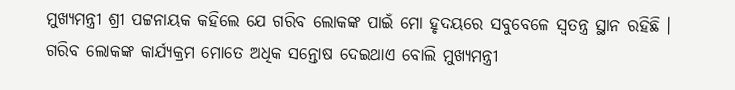ମୁଖ୍ୟମନ୍ତ୍ରୀ ଶ୍ରୀ ପଟ୍ଟନାୟକ କହିଲେ ଯେ ଗରିବ ଲୋକଙ୍କ ପାଇଁ ମୋ ହୃଦୟରେ ସବୁବେଳେ ସ୍ଵତନ୍ତ୍ର ସ୍ଥାନ ରହିଛି । ଗରିବ ଲୋକଙ୍କ କାର୍ଯ୍ୟକ୍ରମ ମୋତେ ଅଧିକ ସନ୍ତୋଷ ଦେଇଥାଏ ବୋଲି ମୁଖ୍ୟମନ୍ତ୍ରୀ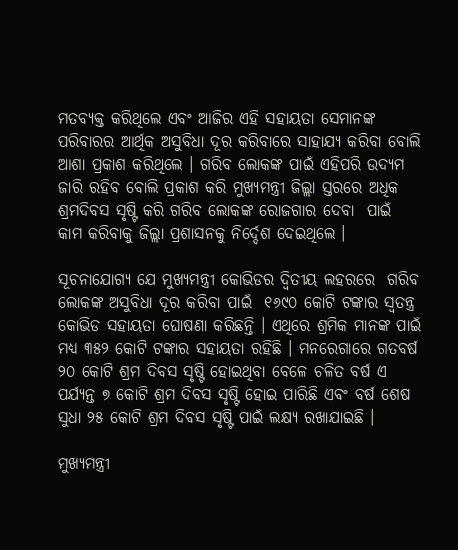ମତବ୍ୟକ୍ତ କରିଥିଲେ ଏବଂ ଆଜିର ଏହି ସହାୟତା ସେମାନଙ୍କ ପରିବାରର ଆର୍ଥିକ ଅସୁବିଧା ଦୂର କରିବାରେ ସାହାଯ୍ୟ କରିବା ବୋଲି ଆଶା ପ୍ରକାଶ କରିଥିଲେ । ଗରିବ ଲୋକଙ୍କ ପାଇଁ ଏହିପରି ଉଦ୍ୟମ ଜାରି ରହିବ ବୋଲି ପ୍ରକାଶ କରି ମୁଖ୍ୟମନ୍ତ୍ରୀ ଜିଲ୍ଲା ସ୍ତରରେ ଅଧିକ ଶ୍ରମଦିବସ ସୃଷ୍ଟି କରି ଗରିବ ଲୋକଙ୍କ ରୋଜଗାର ଦେବା  ପାଇଁ  କାମ କରିବାକୁ ଜିଲ୍ଲା ପ୍ରଶାସନକୁ ନିର୍ଦ୍ଦେଶ ଦେଇଥିଲେ ।

ସୂଚନାଯୋଗ୍ୟ ଯେ ମୁଖ୍ୟମନ୍ତ୍ରୀ କୋଭିଡର ଦ୍ଵିତୀୟ ଲହରରେ  ଗରିବ ଲୋକଙ୍କ ଅସୁବିଧା ଦୂର କରିବା ପାଇଁ  ୧୬୯୦ କୋଟି ଟଙ୍କାର ସ୍ଵତନ୍ତ୍ର କୋଭିଡ ସହାୟତା ଘୋଷଣା କରିଛନ୍ତି । ଏଥିରେ ଶ୍ରମିକ ମାନଙ୍କ ପାଇଁ ମଧ୍ୟ ୩୫୨ କୋଟି ଟଙ୍କାର ସହାୟତା ରହିଛି । ମନରେଗାରେ ଗତବର୍ଷ ୨୦ କୋଟି ଶ୍ରମ ଦିବସ ସୃଷ୍ଟି ହୋଇଥିବା ବେଳେ ଚଳିତ ବର୍ଷ ଏ ପର୍ଯ୍ୟନ୍ତ ୭ କୋଟି ଶ୍ରମ ଦିବସ ସୃଷ୍ଟି ହୋଇ ପାରିଛି ଏବଂ ବର୍ଷ ଶେଷ ସୁଧା ୨୫ କୋଟି ଶ୍ରମ ଦିବସ ସୃଷ୍ଟି ପାଇଁ ଲକ୍ଷ୍ୟ ରଖାଯାଇଛି ।

ମୁଖ୍ୟମନ୍ତ୍ରୀ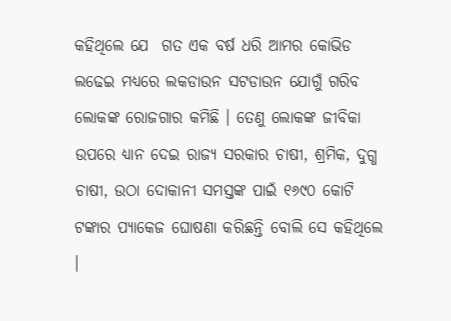କହିଥିଲେ ଯେ  ଗତ ଏକ ବର୍ଷ ଧରି ଆମର କୋଭିଡ ଲଢେଇ ମଧ୍ୟରେ ଲକଡାଉନ ସଟଡାଉନ ଯୋଗୁଁ ଗରିବ ଲୋକଙ୍କ ରୋଜଗାର କମିଛି । ତେଣୁ ଲୋକଙ୍କ ଜୀବିକା ଉପରେ ଧ୍ୟାନ ଦେଇ ରାଜ୍ୟ ସରକାର ଚାଷୀ, ଶ୍ରମିକ, ଦୁଗ୍ଧ ଚାଷୀ, ଉଠା ଦୋକାନୀ ସମସ୍ତଙ୍କ ପାଇଁ ୧୬୯୦ କୋଟି ଟଙ୍କାର ପ୍ୟାକେଜ ଘୋଷଣା କରିଛନ୍ତି ବୋଲି ସେ କହିଥିଲେ ।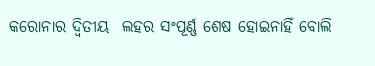କରୋନାର ଦ୍ଵିତୀୟ  ଲହର ସଂପୂର୍ଣ୍ଣ ଶେଷ ହୋଇନାହିଁ ବୋଲି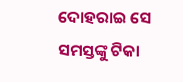ଦୋହରାଇ ସେ ସମସ୍ତଙ୍କୁ ଟିକା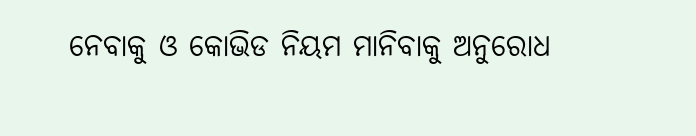ନେବାକୁ ଓ କୋଭିଡ ନିୟମ ମାନିବାକୁ ଅନୁରୋଧ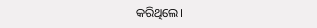କରିଥିଲେ।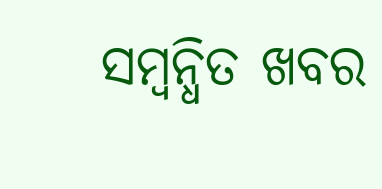ସମ୍ବନ୍ଧିତ ଖବର